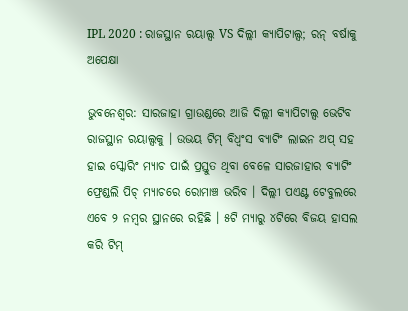IPL 2020 : ରାଜସ୍ଥାନ ରୟାଲ୍ସ VS ଦିଲ୍ଲୀ କ୍ୟାପିଟାଲ୍ସ; ରନ୍ ବର୍ଷାକୁ ଅପେକ୍ଷା

ଭୁବନେଶ୍ୱର: ସାରଜାହା ଗ୍ରାଉଣ୍ଡରେ ଆଜି ଦିଲ୍ଲୀ କ୍ୟାପିଟାଲ୍ସ ଭେଟିବ ରାଜସ୍ଥାନ ରୟାଲ୍ସକୁ । ଉଭୟ ଟିମ୍ ବିଧ୍ୱଂସ ବ୍ୟାଟିଂ ଲାଇନ ଅପ୍ ସହ ହାଇ ସ୍କୋରିଂ ମ୍ୟାଚ ପାଇଁ ପ୍ରସ୍ତୁତ ଥିବା ବେଳେ ସାରଜାହାର ବ୍ୟାଟିଂ ଫ୍ରେଣ୍ଡଲି ପିଚ୍ ମ୍ୟାଚରେ ରୋମାଞ୍ଚ ଭରିବ । ଦିଲ୍ଲୀ ପଏଣ୍ଟ ଟେବୁଲରେ ଏବେ ୨ ନମ୍ୱର ସ୍ଥାନରେ ରହିଛି । ୫ଟି ମ୍ୟାରୁ ୪ଟିରେ ବିଜୟ ହାସଲ କରି ଟିମ୍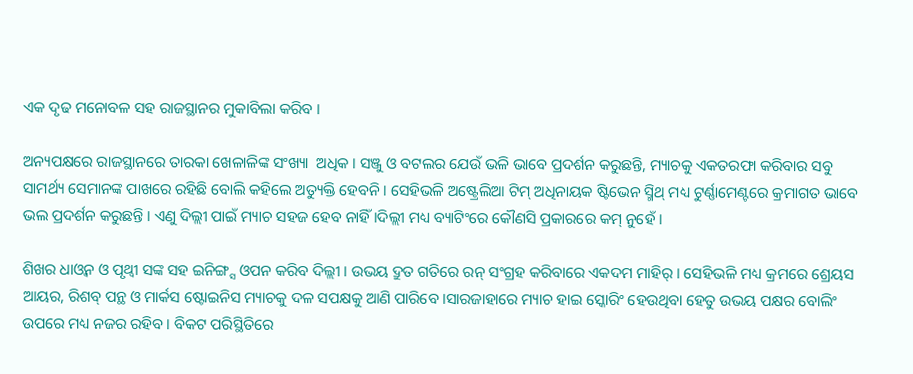ଏକ ଦୃଢ ମନୋବଳ ସହ ରାଜସ୍ଥାନର ମୁକାବିଲା କରିବ ।

ଅନ୍ୟପକ୍ଷରେ ରାଜସ୍ଥାନରେ ତାରକା ଖେଳାଳିଙ୍କ ସଂଖ୍ୟା  ଅଧିକ । ସଞ୍ଜୁ ଓ ବଟଲର ଯେଉଁ ଭଳି ଭାବେ ପ୍ରଦର୍ଶନ କରୁଛନ୍ତି, ମ୍ୟାଚକୁ ଏକତରଫା କରିବାର ସବୁ ସାମର୍ଥ୍ୟ ସେମାନଙ୍କ ପାଖରେ ରହିଛି ବୋଲି କହିଲେ ଅତ୍ୟୁକ୍ତି ହେବନି । ସେହିଭଳି ଅଷ୍ଟ୍ରେଲିଆ ଟିମ୍ ଅଧିନାୟକ ଷ୍ଟିଭେନ ସ୍ମିଥ୍ ମଧ୍ୟ ଟୁର୍ଣ୍ଣାମେଣ୍ଟରେ କ୍ରମାଗତ ଭାବେ ଭଲ ପ୍ରଦର୍ଶନ କରୁଛନ୍ତି । ଏଣୁ ଦିଲ୍ଲୀ ପାଇଁ ମ୍ୟାଚ ସହଜ ହେବ ନାହିଁ ।ଦିଲ୍ଲୀ ମଧ୍ୟ ବ୍ୟାଟିଂରେ କୌଣସି ପ୍ରକାରରେ କମ୍ ନୁହେଁ ।

ଶିଖର ଧାଓ୍ୱନ ଓ ପୃଥ୍ୱୀ ସଙ୍କ ସହ ଇନିଙ୍ଗ୍ସ ଓପନ କରିବ ଦିଲ୍ଲୀ । ଉଭୟ ଦ୍ରୁତ ଗତିରେ ରନ୍ ସଂଗ୍ରହ କରିବାରେ ଏକଦମ ମାହିର୍ । ସେହିଭଳି ମଧ୍ୟ କ୍ରମରେ ଶ୍ରେୟସ ଆୟର, ରିଶବ୍ ପନ୍ଥ ଓ ମାର୍କସ ଷ୍ଟୋଇନିସ ମ୍ୟାଚକୁ ଦଳ ସପକ୍ଷକୁ ଆଣି ପାରିବେ ।ସାରଜାହାରେ ମ୍ୟାଚ ହାଇ ସ୍କୋରିଂ ହେଉଥିବା ହେତୁ ଉଭୟ ପକ୍ଷର ବୋଲିଂ ଉପରେ ମଧ୍ୟ ନଜର ରହିବ । ବିକଟ ପରିସ୍ଥିତିରେ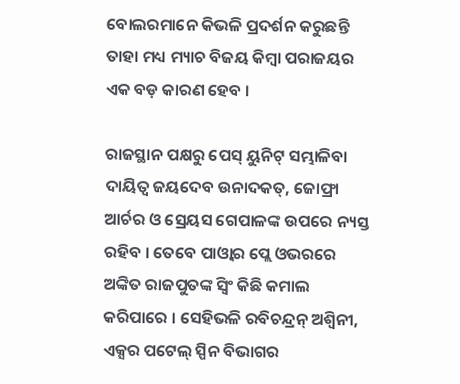ବୋଲରମାନେ କିଭଳି ପ୍ରଦର୍ଶନ କରୁଛନ୍ତି ତାହା ମଧ୍ୟ ମ୍ୟାଚ ବିଜୟ କିମ୍ୱା ପରାଜୟର ଏକ ବଡ଼ କାରଣ ହେବ ।

ରାଜସ୍ଥାନ ପକ୍ଷରୁ ପେସ୍ ୟୁନିଟ୍ ସମ୍ଭାଳିବା ଦାୟିତ୍ୱ ଜୟଦେବ ଉନାଦକତ୍, ଜୋଫ୍ରା ଆର୍ଚର ଓ ସ୍ରେୟସ ଗେପାଳଙ୍କ ଉପରେ ନ୍ୟସ୍ତ ରହିବ । ତେବେ ପାଓ୍ୱାର ପ୍ଲେ ଓଭରରେ ଅଙ୍କିତ ରାଜପୁତଙ୍କ ସ୍ୱିଂ କିଛି କମାଲ କରିପାରେ । ସେହିଭଳି ରବିଚନ୍ଦ୍ରନ୍ ଅଶ୍ୱିନୀ, ଏକ୍ସର ପଟେଲ୍ ସ୍ପିନ ବିଭାଗର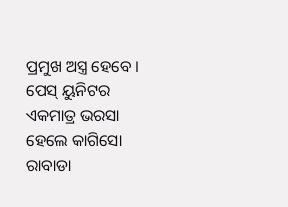ପ୍ରମୁଖ ଅସ୍ତ୍ର ହେବେ । ପେସ୍ ୟୁନିଟର ଏକମାତ୍ର ଭରସା ହେଲେ କାଗିସୋ ରାବାଡା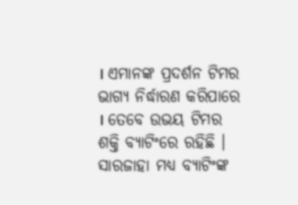। ଏମାନଙ୍କ ପ୍ରଦର୍ଶନ ଟିମର ଭାଗ୍ୟ ନିର୍ଦ୍ଧାରଣ କରିପାରେ । ତେବେ ଉଭୟ ଟିମର ଶକ୍ତି ବ୍ୟାଟିଂରେ ରହିଛି । ସାରଜାହା ମଧ୍ୟ ବ୍ୟାଟିଂଙ୍କ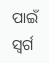ପାଇଁ ସ୍ୱର୍ଗ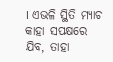। ଏଭଳି ସ୍ଥିତି ମ୍ୟାଚ କାହା ସପକ୍ଷରେ ଯିବ, ତାହା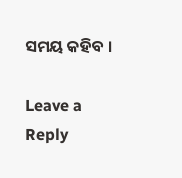ସମୟ କହିବ ।

Leave a Reply